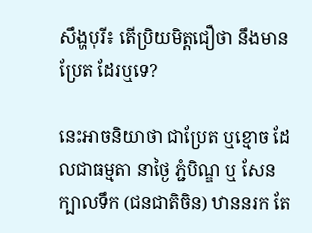សឹង្ហបុរី៖ តើប្រិយមិត្ដជឿថា នឹងមាន ប្រែត ដែរឬទេ?

នេះអាចនិយាថា ជាប្រែត ឬខ្មោច ដែលជាធម្មតា នាថ្ងៃ ភ្ជំបិណ្ឌ ឬ សែនក្បាលទឹក (ជនជាតិចិន) ឋាននរក តែ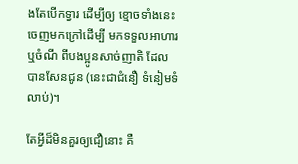ងតែបើកទ្វារ ដើម្បីឲ្យ ខ្មោចទាំងនេះ ចេញមកក្រៅដើម្បី មកទទួលអាហារ ឬចំណី ពីបងប្អូនសាច់ញាតិ ដែលបានសែនជូន (នេះជាជំនឿ ទំនៀមទំលាប់)។

តែអ្វីដ៏មិនគួរឲ្យជឿនោះ គឺ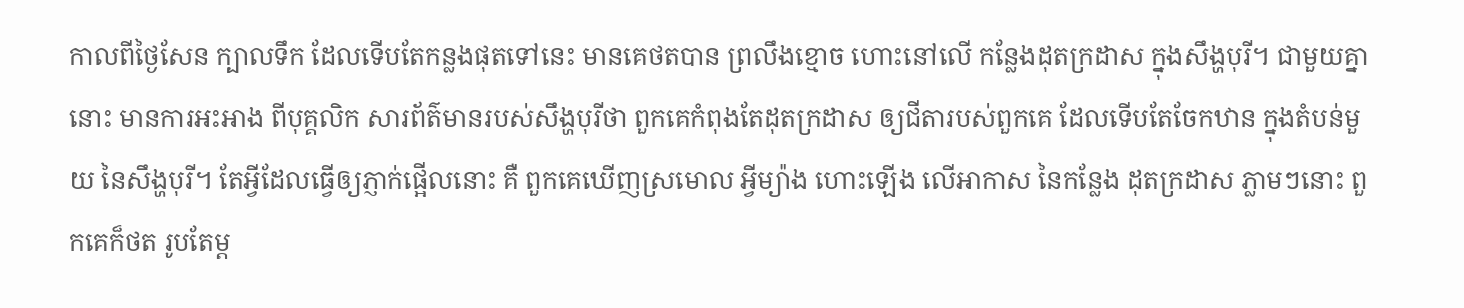កាលពីថ្ងៃសែន ក្បាលទឹក ដែលទើបតែកន្លងផុតទៅនេះ មានគេថតបាន ព្រលឹងខ្មោច ហោះនៅលើ កន្លែងដុតក្រដាស ក្នុងសឹង្ហបុរី។ ជាមួយគ្នានោះ មានការអះអាង ពីបុគ្គលិក សារព័ត៌មានរបស់សឹង្ហបុរីថា ពួកគេកំពុងតែដុតក្រដាស ឲ្យជីតារបស់ពួកគេ ដែលទើបតែចែកឋាន ក្នុងតំបន់មួយ នៃសឹង្ហបុរី។ តែអ្វីដែលធ្វើឲ្យភ្ញាក់ផ្អើលនោះ គឺ ពួកគេឃើញស្រមោល អ្វីម្យ៉ាង ហោះឡើង លើអាកាស នៃកន្លែង ដុតក្រដាស ភ្លាមៗនោះ ពួកគេក៏ថត រូបតែម្ដ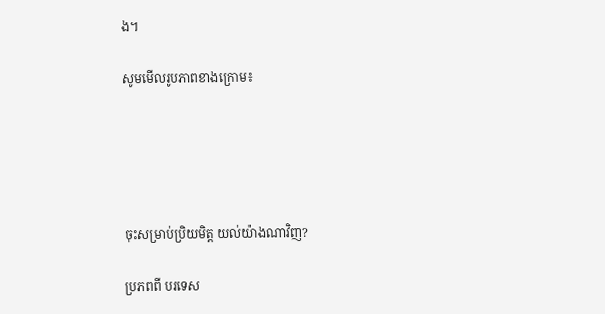ង។

សូមមើលរូបភាពខាងក្រោម៖





ចុះសម្រាប់ប្រិយមិត្ដ យល់យ៉ាងណាវិញ?

ប្រភពពី បរទេស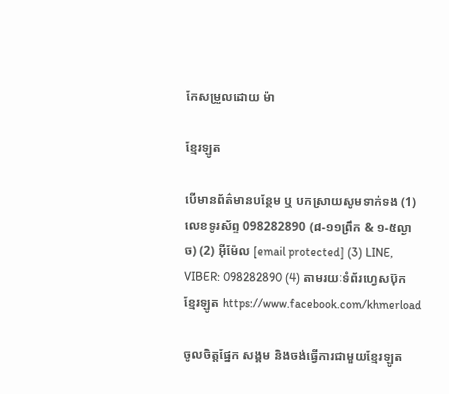កែសម្រួលដោយ ម៉ា

ខ្មែរឡូត

បើមានព័ត៌មានបន្ថែម ឬ បកស្រាយសូមទាក់ទង (1) លេខទូរស័ព្ទ 098282890 (៨-១១ព្រឹក & ១-៥ល្ងាច) (2) អ៊ីម៉ែល [email protected] (3) LINE, VIBER: 098282890 (4) តាមរយៈទំព័រហ្វេសប៊ុកខ្មែរឡូត https://www.facebook.com/khmerload

ចូលចិត្តផ្នែក សង្គម និងចង់ធ្វើការជាមួយខ្មែរឡូត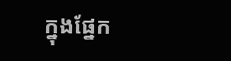ក្នុងផ្នែក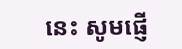នេះ សូមផ្ញើ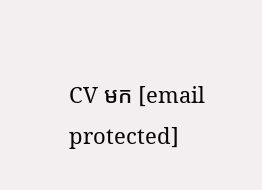CV មក [email protected]